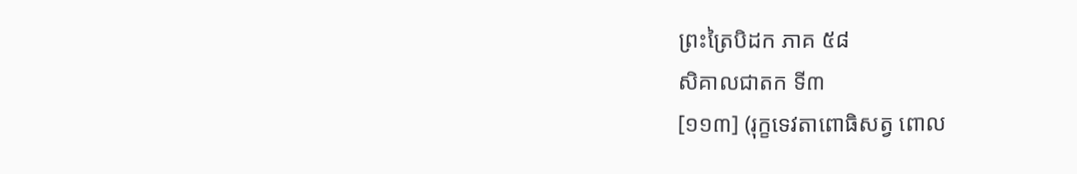ព្រះត្រៃបិដក ភាគ ៥៨
សិគាលជាតក ទី៣
[១១៣] (រុក្ខទេវតាពោធិសត្វ ពោល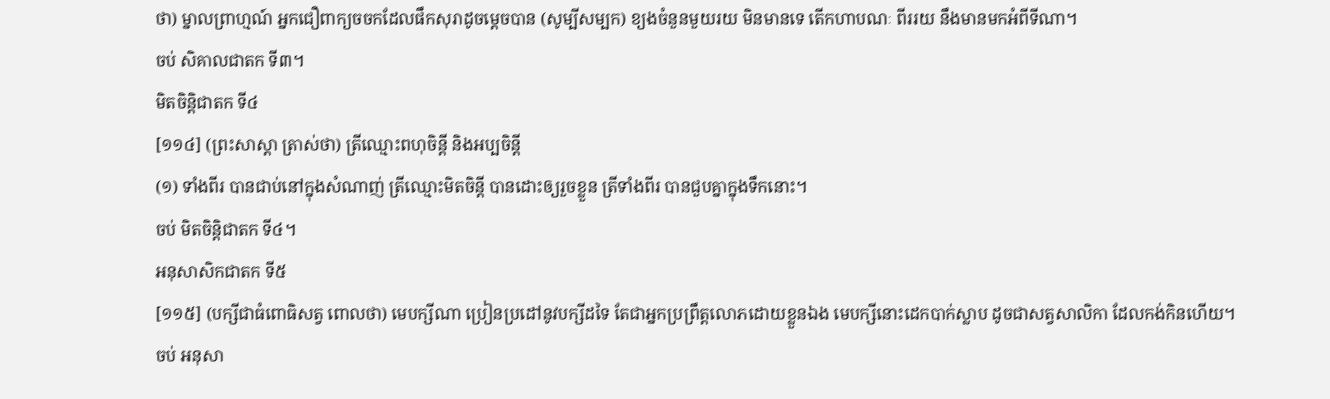ថា) ម្នាលព្រាហ្មណ៍ អ្នកជឿពាក្យចចកដែលផឹកសុរាដូចម្ដេចបាន (សូម្បីសម្បក) ខ្យងចំនួនមួយរយ មិនមានទេ តើកហាបណៈ ពីររយ នឹងមានមកអំពីទីណា។
ចប់ សិគាលជាតក ទី៣។
មិតចិន្តិជាតក ទី៤
[១១៤] (ព្រះសាស្ដា ត្រាស់ថា) ត្រីឈ្មោះពហុចិន្តី និងអប្បចិន្តី
(១) ទាំងពីរ បានជាប់នៅក្នុងសំណាញ់ ត្រីឈ្មោះមិតចិន្តី បានដោះឲ្យរួចខ្លួន ត្រីទាំងពីរ បានជួបគ្នាក្នុងទឹកនោះ។
ចប់ មិតចិន្តិជាតក ទី៤។
អនុសាសិកជាតក ទី៥
[១១៥] (បក្សីជាធំពោធិសត្វ ពោលថា) មេបក្សីណា ប្រៀនប្រដៅនូវបក្សីដទៃ តែជាអ្នកប្រព្រឹត្តលោភដោយខ្លួនឯង មេបក្សីនោះដេកបាក់ស្លាប ដូចជាសត្វសាលិកា ដែលកង់កិនហើយ។
ចប់ អនុសា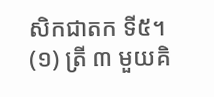សិកជាតក ទី៥។
(១) ត្រី ៣ មួយគិ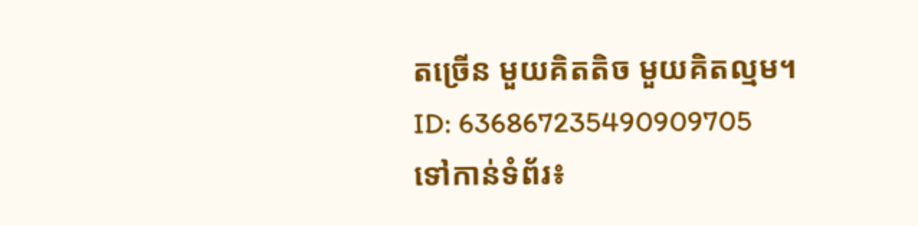តច្រើន មួយគិតតិច មួយគិតល្មម។
ID: 636867235490909705
ទៅកាន់ទំព័រ៖